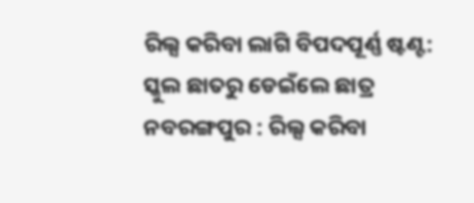ରିଲ୍ସ କରିବା ଲାଗି ବିପଦପୂର୍ଣ୍ଣ ଷ୍ଟଣ୍ଟ: ସ୍କୁଲ ଛାତରୁ ଡେଇଁଲେ ଛାତ୍ର
ନବରଙ୍ଗପୁର : ରିଲ୍ସ କରିବା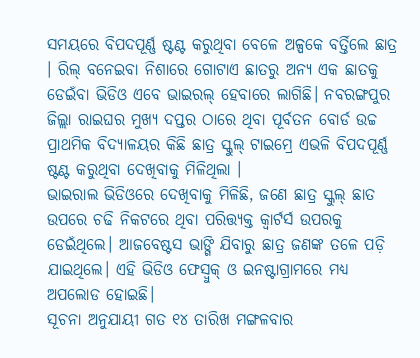ସମୟରେ ବିପଦପୂର୍ଣ୍ଣ ଷ୍ଟଣ୍ଟ କରୁଥିବା ବେଳେ ଅଳ୍ପକେ ବର୍ତ୍ତିଲେ ଛାତ୍ର । ରିଲ୍ ବନେଇବା ନିଶାରେ ଗୋଟାଏ ଛାତରୁ ଅନ୍ୟ ଏକ ଛାତକୁ ଡେଇଁବା ଭିଡିଓ ଏବେ ଭାଇରଲ୍ ହେବାରେ ଲାଗିଛି। ନବରଙ୍ଗପୁର ଜିଲ୍ଲା ରାଇଘର ମୁଖ୍ୟ ଦପ୍ତର ଠାରେ ଥିବା ପୂର୍ବତନ ବୋର୍ଡ ଉଚ୍ଚ ପ୍ରାଥମିକ ବିଦ୍ୟାଳୟର କିଛି ଛାତ୍ର ସ୍କୁଲ୍ ଟାଇମ୍ରେ ଏଭଳି ବିପଦପୂର୍ଣ୍ଣ ଷ୍ଟଣ୍ଟ କରୁଥିବା ଦେଖିବାକୁ ମିଳିଥିଲା ।
ଭାଇରାଲ ଭିଡିଓରେ ଦେଖିବାକୁ ମିଳିଛି, ଜଣେ ଛାତ୍ର ସ୍କୁଲ୍ ଛାତ ଉପରେ ଚଢି ନିକଟରେ ଥିବା ପରିତ୍ତ୍ୟକ୍ତ କ୍ୱାର୍ଟର୍ସ ଉପରକୁ ଡେଇଁଥିଲେ। ଆଜବେଷ୍ଟସ ଭାଙ୍ଗି ଯିବାରୁ ଛାତ୍ର ଜଣଙ୍କ ତଳେ ପଡ଼ି ଯାଇଥିଲେ। ଏହି ଭିଡିଓ ଫେସ୍ବୁକ୍ ଓ ଇନଷ୍ଟାଗ୍ରାମରେ ମଧ୍ୟ ଅପଲୋଡ ହୋଇଛି।
ସୂଚନା ଅନୁଯାୟୀ ଗତ ୧୪ ତାରିଖ ମଙ୍ଗଳବାର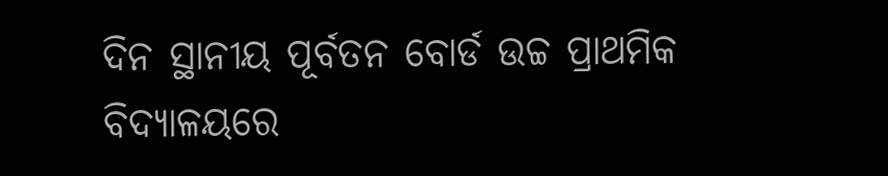ଦିନ ସ୍ଥାନୀୟ ପୂର୍ବତନ ବୋର୍ଡ ଉଚ୍ଚ ପ୍ରାଥମିକ ବିଦ୍ୟାଳୟରେ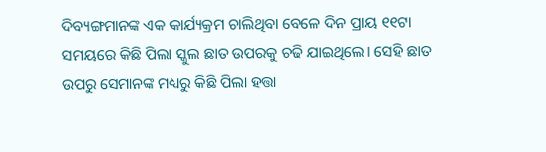ଦିବ୍ୟଙ୍ଗମାନଙ୍କ ଏକ କାର୍ଯ୍ୟକ୍ରମ ଚାଲିଥିବା ବେଳେ ଦିନ ପ୍ରାୟ ୧୧ଟା ସମୟରେ କିଛି ପିଲା ସ୍କୁଲ ଛାତ ଉପରକୁ ଚଢି ଯାଇଥିଲେ। ସେହି ଛାତ ଉପରୁ ସେମାନଙ୍କ ମଧ୍ୟରୁ କିଛି ପିଲା ହତ୍ତା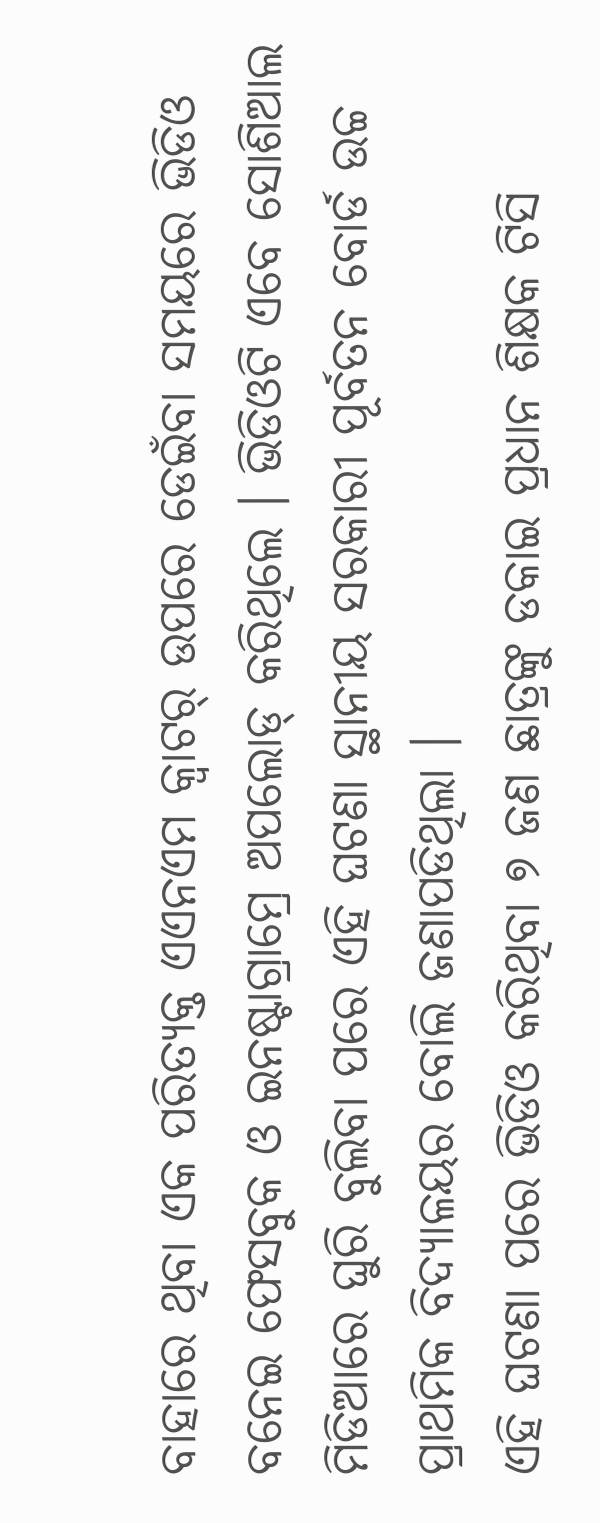ବାହାରେ ଥିବା ଏକ ପରିତ୍ୟକ୍ତ ଏଏନଏମ କ୍ବାଟର୍ ଉପରେ ଡେଇଁବା ସମୟରେ ଭିଡିଓ ବନେଇ ଫେସବୁକ ଓ ଇନଷ୍ଟାଗ୍ରାମ୍ରେ ଅପଲୋଡ୍ କରିଥିଲେ । ଭିଡିଓଟି ଏବେ ସୋଶିଆଲ ମିଡିଆରେ ଘୁରି ବୁଲିବା ପରେ ଏହି ଘଟଣା ସ୍ଥାନୀୟ ସରକାରୀ ପୂର୍ବତନ ବୋର୍ଡ ଉଚ୍ଚ ପ୍ରାଥମିକ ବିଦ୍ୟାଳୟର ବୋଲି ଜଣାପଡିଥିଲା ।
ଏହି ଘଟଣା ପରେ ଭିଡିଓ କରିଥିବା ୭ ଜଣ ଛାତ୍ରଙ୍କୁ ଡକାଇ ପ୍ରଧାନ ଶିକ୍ଷକ ଟିସି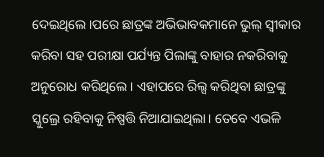ଦେଇଥିଲେ।ପରେ ଛାତ୍ରଙ୍କ ଅଭିଭାବକମାନେ ଭୁଲ୍ ସ୍ୱୀକାର କରିବା ସହ ପରୀକ୍ଷା ପର୍ଯ୍ୟନ୍ତ ପିଲାଙ୍କୁ ବାହାର ନକରିବାକୁ ଅନୁରୋଧ କରିଥିଲେ । ଏହାପରେ ରିଲ୍ସ କରିଥିବା ଛାତ୍ରଙ୍କୁ ସ୍କୁଲ୍ରେ ରହିବାକୁ ନିଷ୍ପତ୍ତି ନିଆଯାଇଥିଲା। ତେବେ ଏଭଳି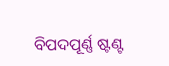ବିପଦପୂର୍ଣ୍ଣ ଷ୍ଟଣ୍ଟ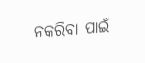ନକରିବା ପାଇଁ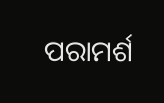ପରାମର୍ଶ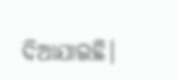ଦିଆଯାଇଛି।